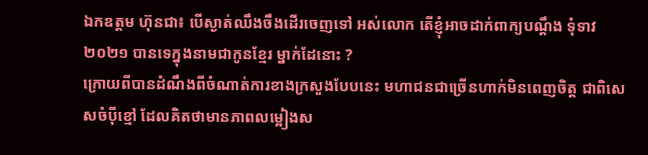ឯកឧត្តម ហ៊ុនជា៖ បើស្ងាត់ឈឹងចឹងដើរចេញទៅ អស់លោក តើខ្ញុំអាចដាក់ពាក្យបណ្ដឹង ទុំទាវ ២០២១ បានទេក្នុងនាមជាកូនខ្មែរ ម្នាក់ដែនោះ ?
ក្រោយពីបានដំណឹងពីចំណាត់ការខាងក្រសួងបែបនេះ មហាជនជាច្រើនហាក់មិនពេញចិត្ត ជាពិសេសចំបុីខ្មៅ ដែលគិតថាមានភាពលម្អៀងស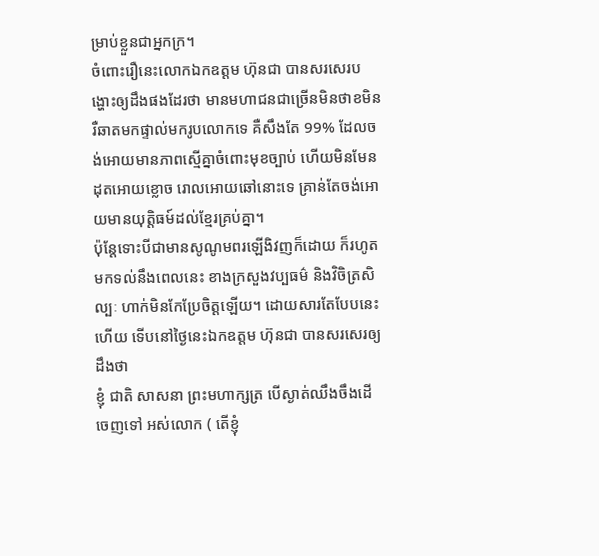ម្រាប់ខ្លួនជាអ្នកក្រ។
ចំពោះរឿនេះលោកឯកឧត្តម ហ៊ុនជា បានសរសេរបង្ហោះឲ្យដឹងផងដែរថា មានមហាជនជាច្រើនមិនថាខមិន រឺឆាតមកផ្ទាល់មករូបលោកទេ គឺសឹងតែ 99% ដែលចង់អោយមានភាពស្មើគ្នាចំពោះមុខច្បាប់ ហើយមិនមែន ដុតអោយខ្លោច រោលអោយឆៅនោះទេ គ្រាន់តែចង់អោយមានយុត្តិធម៍ដល់ខ្មែរគ្រប់គ្នា។
ប៉ុន្តែទោះបីជាមានសូណូមពរឡើងិវញក៏ដោយ ក៏រហូតមកទល់នឹងពេលនេះ ខាងក្រសួងវប្បធម៌ និងវិចិត្រសិល្បៈ ហាក់មិនកែប្រែចិត្តឡើយ។ ដោយសារតែបែបនេះហើយ ទើបនៅថ្ងៃនេះឯកឧត្តម ហ៊ុនជា បានសរសេរឲ្យដឹងថា
ខ្ញុំ ជាតិ សាសនា ព្រះមហាក្សត្រ បើស្ងាត់ឈឹងចឹងដើចេញទៅ អស់លោក ( តើខ្ញុំ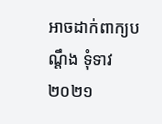អាចដាក់ពាក្យបណ្ដឹង ទុំទាវ ២០២១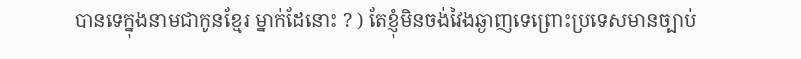បានទេក្នុងនាមជាកូនខ្មែរ ម្នាក់ដែនោះ ? ) តែខ្ញុំមិនចង់វៃងឆ្ងាញទេព្រោះប្រទេសមានច្បាប់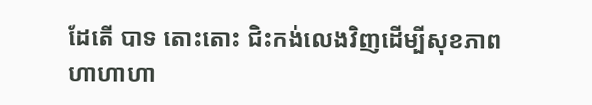ដែតើ បាទ តោះតោះ ជិះកង់លេងវិញដើម្បីសុខភាព ហាហាហា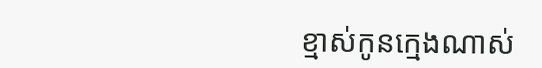ខ្មាស់កូនក្មេងណាស់